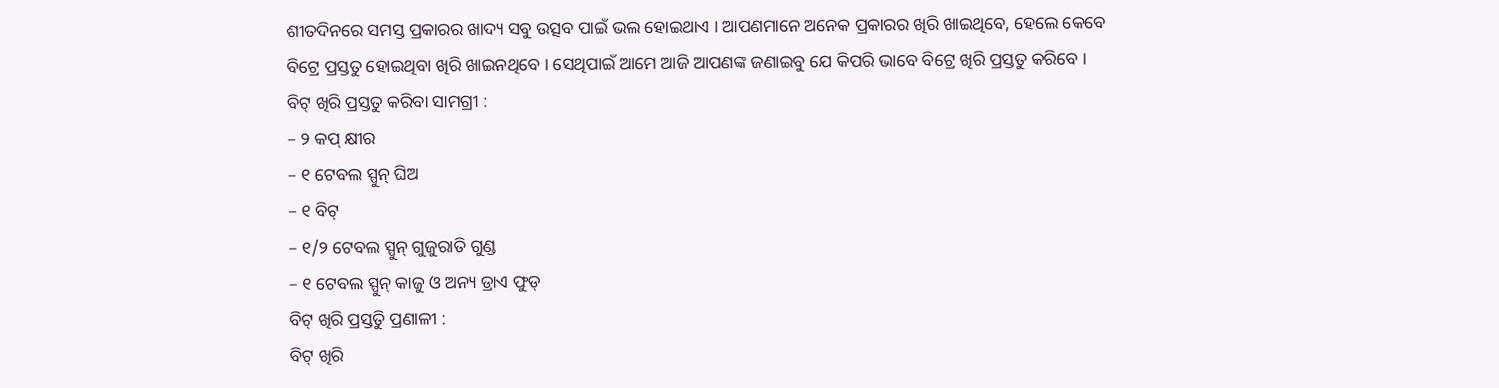ଶୀତଦିନରେ ସମସ୍ତ ପ୍ରକାରର ଖାଦ୍ୟ ସବୁ ଉତ୍ସବ ପାଇଁ ଭଲ ହୋଇଥାଏ । ଆପଣମାନେ ଅନେକ ପ୍ରକାରର ଖିରି ଖାଇଥିବେ, ହେଲେ କେବେ ବିଟ୍ରେ ପ୍ରସ୍ତତୁ ହୋଇଥିବା ଖିରି ଖାଇନଥିବେ । ସେଥିପାଇଁ ଆମେ ଆଜି ଆପଣଙ୍କ ଜଣାଇବୁ ଯେ କିପରି ଭାବେ ବିଟ୍ରେ ଖିରି ପ୍ରସ୍ତତୁ କରିବେ ।
ବିଟ୍ ଖିରି ପ୍ରସ୍ତତୁ କରିବା ସାମଗ୍ରୀ :
– ୨ କପ୍ କ୍ଷୀର
– ୧ ଟେବଲ ସ୍ପୁନ୍ ଘିଅ
– ୧ ବିଟ୍
– ୧/୨ ଟେବଲ ସ୍ପୁନ୍ ଗୁଜୁରାତି ଗୁଣ୍ଡ
– ୧ ଟେବଲ ସ୍ପୁନ୍ କାଜୁ ଓ ଅନ୍ୟ ଡ୍ରାଏ ଫୁଡ୍
ବିଟ୍ ଖିରି ପ୍ରସ୍ତତୁି ପ୍ରଣାଳୀ :
ବିଟ୍ ଖିରି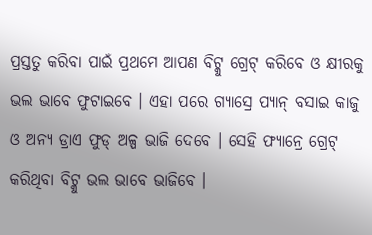ପ୍ରସ୍ତତୁ କରିବା ପାଇଁ ପ୍ରଥମେ ଆପଣ ବିଟ୍କୁ ଗ୍ରେଟ୍ କରିବେ ଓ କ୍ଷୀରକୁ ଭଲ ଭାବେ ଫୁଟାଇବେ । ଏହା ପରେ ଗ୍ୟାସ୍ରେ ପ୍ୟାନ୍ ବସାଇ କାଜୁ ଓ ଅନ୍ୟ ଡ୍ରାଏ ଫୁଡ୍ ଅଳ୍ପ ଭାଜି ଦେବେ । ସେହି ଫ୍ୟାନ୍ରେ ଗ୍ରେଟ୍ କରିଥିବା ବିଟ୍କୁ ଭଲ ଭାବେ ଭାଜିବେ ।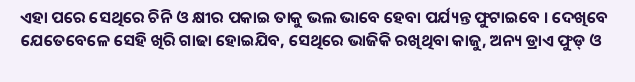ଏହା ପରେ ସେଥିରେ ଚିନି ଓ କ୍ଷୀର ପକାଇ ତାକୁ ଭଲ ଭାବେ ହେବା ପର୍ଯ୍ୟନ୍ତ ଫୁଟାଇବେ । ଦେଖିବେ ଯେତେବେଳେ ସେହି ଖିରି ଗାଢା ହୋଇଯିବ, ସେଥିରେ ଭାଜିକି ରଖିଥିବା କାଜୁ, ଅନ୍ୟ ଡ୍ରାଏ ଫୁଡ୍ ଓ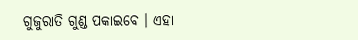ଗୁଜୁରାତି ଗୁଣ୍ଡ ପକାଇବେ । ଏହା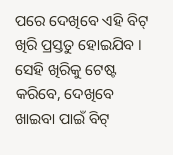ପରେ ଦେଖିବେ ଏହି ବିଟ୍ ଖିରି ପ୍ରସ୍ତତୁ ହୋଇଯିବ । ସେହି ଖିରିକୁ ଟେଷ୍ଟ କରିବେ, ଦେଖିବେ ଖାଇବା ପାଇଁ ବିଟ୍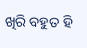ଖିରି ବହୁତ ହି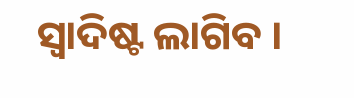ସ୍ୱାଦିଷ୍ଟ ଲାଗିବ ।